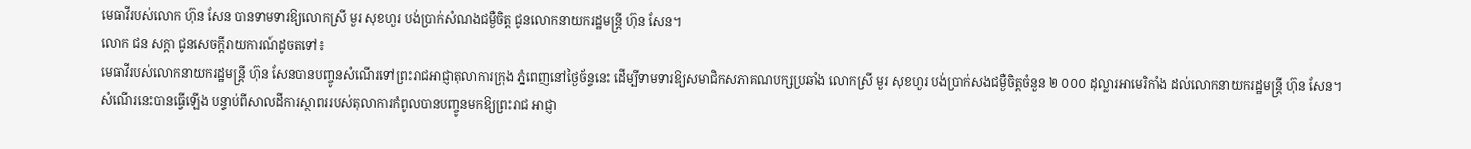មេធាវីរបស់លោក ហ៊ុន សែន បានទាមទារឱ្យលោកស្រី មួរ សុខហួរ បង់ប្រាក់សំណងជម្ងឺចិត្ត ជូនលោកនាយករដ្ឋមន្ត្រី ហ៊ុន សែន។
លោក ជន សក្តា ជូនសេចក្តីរាយការណ៍ដូចតទៅ៖
មេធាវីរបស់លោកនាយករដ្ឋមន្ត្រី ហ៊ុន សែនបានបញ្ចូនសំណើរទៅព្រះរាជអាជ្ញាតុលាការក្រុង ភ្នំពេញនៅថ្ងៃច័ន្ទនេះ ដើម្បីទាមទារឱ្យសមាជិកសភាគណបក្សប្រឆាំង លោកស្រី មួរ សុខហួរ បង់ប្រាក់សងជម្ងឺចិត្តចំនួន ២ ០០០ ដុល្លារអាមេរិកាំង ដល់លោកនាយករដ្ឋមន្ត្រី ហ៊ុន សែន។
សំណើរនេះបានធ្វើឡើង បន្ទាប់ពីសាលដីការស្ថាពររបស់តុលាការកំពូលបានបញ្ចូនមកឱ្យព្រះរាជ អាជ្ញា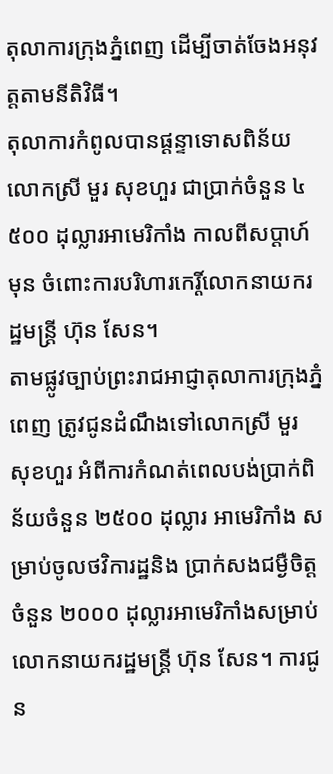តុលាការក្រុងភ្នំពេញ ដើម្បីចាត់ចែងអនុវត្តតាមនីតិវិធី។
តុលាការកំពូលបានផ្តន្ទាទោសពិន័យលោកស្រី មួរ សុខហួរ ជាប្រាក់ចំនួន ៤ ៥០០ ដុល្លារអាមេរិកាំង កាលពីសប្តាហ៍មុន ចំពោះការបរិហារកេរ្តិ៍លោកនាយករដ្ឋមន្ត្រី ហ៊ុន សែន។
តាមផ្លូវច្បាប់ព្រះរាជអាជ្ញាតុលាការក្រុងភ្នំពេញ ត្រូវជូនដំណឹងទៅលោកស្រី មួរ សុខហួរ អំពីការកំណត់ពេលបង់ប្រាក់ពិន័យចំនួន ២៥០០ ដុល្លារ អាមេរិកាំង សម្រាប់ចូលថវិការដ្ឋនិង ប្រាក់សងជម្ងឺចិត្តចំនួន ២០០០ ដុល្លារអាមេរិកាំងសម្រាប់លោកនាយករដ្ឋមន្ត្រី ហ៊ុន សែន។ ការជូន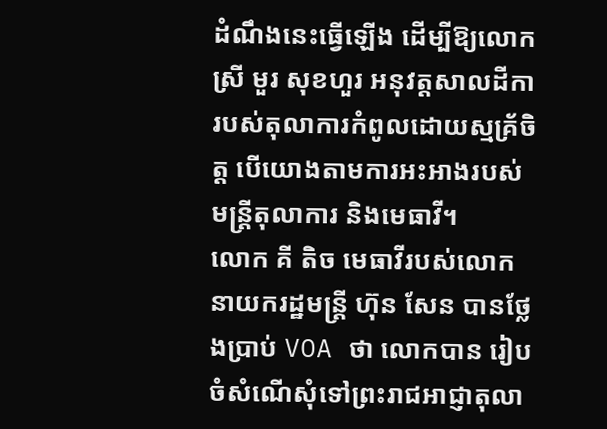ដំណឹងនេះធ្វើឡើង ដើម្បីឱ្យលោកស្រី មួរ សុខហួរ អនុវត្តសាលដីការបស់តុលាការកំពូលដោយស្មគ្រ័ចិត្ត បើយោងតាមការអះអាងរបស់មន្ត្រីតុលាការ និងមេធាវី។
លោក គី តិច មេធាវីរបស់លោកនាយករដ្ឋមន្ត្រី ហ៊ុន សែន បានថ្លែងប្រាប់ VOA ថា លោកបាន រៀបចំសំណើសុំទៅព្រះរាជអាជ្ញាតុលា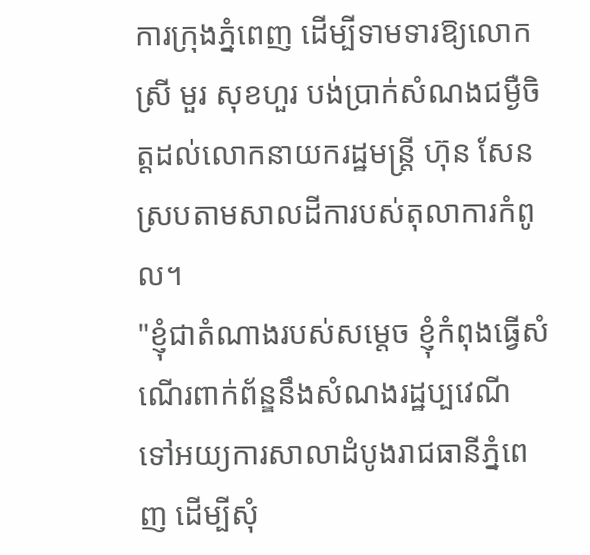ការក្រុងភ្នំពេញ ដើម្បីទាមទារឱ្យលោកស្រី មួរ សុខហួរ បង់ប្រាក់សំណងជម្ងឺចិត្តដល់លោកនាយករដ្ឋមន្ត្រី ហ៊ុន សែន ស្របតាមសាលដីការបស់តុលាការកំពូល។
"ខ្ញុំជាតំណាងរបស់សម្តេច ខ្ញុំកំពុងធ្វើសំណើរពាក់ព័ន្ឌនឹងសំណងរដ្ឋប្បវេណី ទៅអយ្យការសាលាដំបូងរាជធានីភ្នំពេញ ដើម្បីសុំ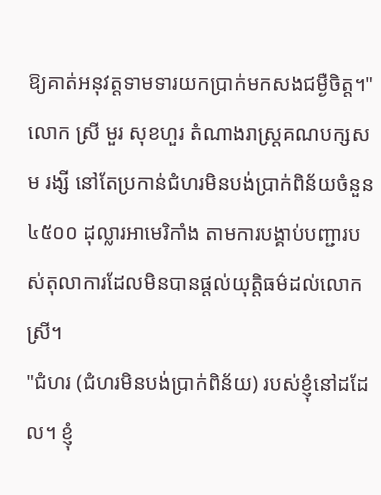ឱ្យគាត់អនុវត្តទាមទារយកប្រាក់មកសងជម្ងឺចិត្ត។"
លោក ស្រី មួរ សុខហួរ តំណាងរាស្ត្រគណបក្សសម រង្សី នៅតែប្រកាន់ជំហរមិនបង់ប្រាក់ពិន័យចំនួន ៤៥០០ ដុល្លារអាមេរិកាំង តាមការបង្គាប់បញ្ជារបស់តុលាការដែលមិនបានផ្តល់យុត្តិធម៌ដល់លោកស្រី។
"ជំហរ (ជំហរមិនបង់ប្រាក់ពិន័យ) របស់ខ្ញុំនៅដដែល។ ខ្ញុំ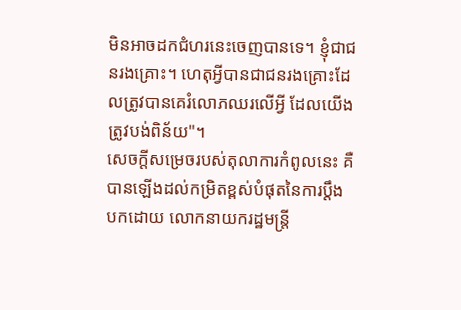មិនអាចដកជំហរនេះចេញបានទេ។ ខ្ញុំជាជនរងគ្រោះ។ ហេតុអ្វីបានជាជនរងគ្រោះដែលត្រូវបានគេរំលោភឈរលើអ្វី ដែលយើងត្រូវបង់ពិន័យ"។
សេចក្តីសម្រេចរបស់តុលាការកំពូលនេះ គឺបានឡើងដល់កម្រិតខ្ពស់បំផុតនៃការប្តឹងបកដោយ លោកនាយករដ្ឋមន្ត្រី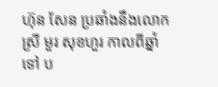ហ៊ុន សែន ប្រឆាំងនឹងលោកស្រី មួរ សុខហួរ កាលពីឆ្នាំទៅ ប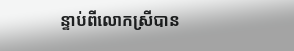ន្ទាប់ពីលោកស្រីបាន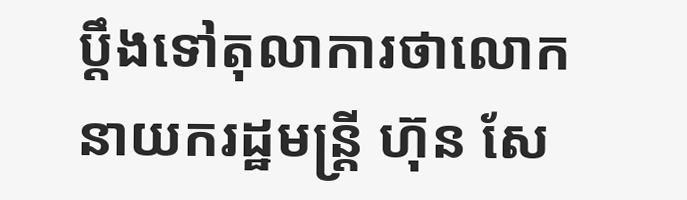ប្តឹងទៅតុលាការថាលោកនាយករដ្ឋមន្ត្រី ហ៊ុន សែ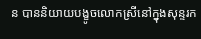ន បាននិយាយបង្ខូចលោកស្រីនៅក្នុងសុន្ទរក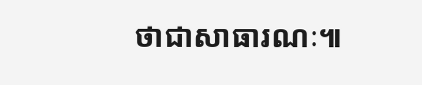ថាជាសាធារណៈ៕